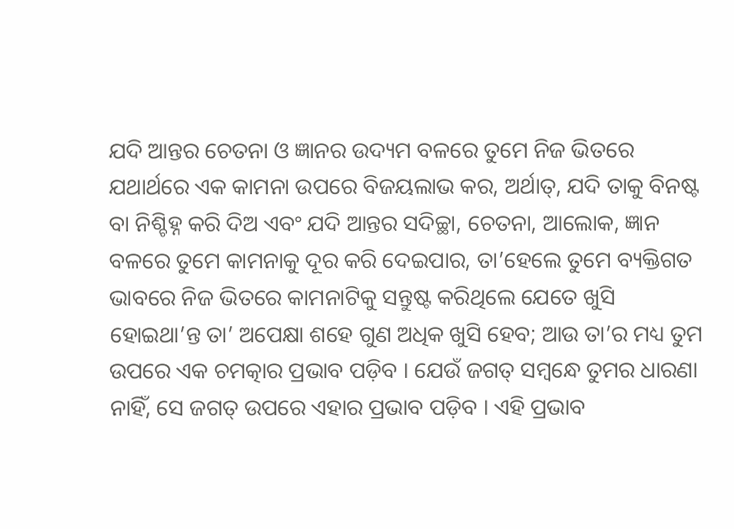ଯଦି ଆନ୍ତର ଚେତନା ଓ ଜ୍ଞାନର ଉଦ୍ୟମ ବଳରେ ତୁମେ ନିଜ ଭିତରେ ଯଥାର୍ଥରେ ଏକ କାମନା ଉପରେ ବିଜୟଲାଭ କର, ଅର୍ଥାତ୍, ଯଦି ତାକୁ ବିନଷ୍ଟ ବା ନିଶ୍ଚିହ୍ନ କରି ଦିଅ ଏବଂ ଯଦି ଆନ୍ତର ସଦିଚ୍ଛା, ଚେତନା, ଆଲୋକ, ଜ୍ଞାନ ବଳରେ ତୁମେ କାମନାକୁ ଦୂର କରି ଦେଇପାର, ତା’ହେଲେ ତୁମେ ବ୍ୟକ୍ତିଗତ ଭାବରେ ନିଜ ଭିତରେ କାମନାଟିକୁ ସନ୍ତୁଷ୍ଟ କରିଥିଲେ ଯେତେ ଖୁସି ହୋଇଥା’ନ୍ତ ତା’ ଅପେକ୍ଷା ଶହେ ଗୁଣ ଅଧିକ ଖୁସି ହେବ; ଆଉ ତା’ର ମଧ୍ୟ ତୁମ ଉପରେ ଏକ ଚମତ୍କାର ପ୍ରଭାବ ପଡ଼ିବ । ଯେଉଁ ଜଗତ୍ ସମ୍ବନ୍ଧେ ତୁମର ଧାରଣା ନାହିଁ, ସେ ଜଗତ୍ ଉପରେ ଏହାର ପ୍ରଭାବ ପଡ଼ିବ । ଏହି ପ୍ରଭାବ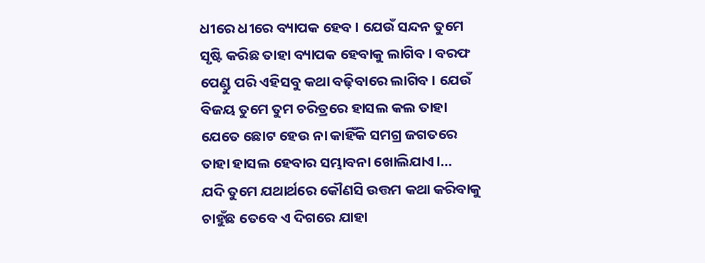ଧୀରେ ଧୀରେ ବ୍ୟାପକ ହେବ । ଯେଉଁ ସନ୍ଦନ ତୁମେ ସୃଷ୍ଟି କରିଛ ତାହା ବ୍ୟାପକ ହେବାକୁ ଲାଗିବ । ବରଫ ପେଣ୍ଡୁ ପରି ଏହିସବୁ କଥା ବଢ଼ିବାରେ ଲାଗିବ । ଯେଉଁ ବିଜୟ ତୁମେ ତୁମ ଚରିତ୍ରରେ ହାସଲ କଲ ତାହା ଯେତେ ଛୋଟ ହେଉ ନା କାହିଁକି ସମଗ୍ର ଜଗତରେ ତାହା ହାସଲ ହେବାର ସମ୍ଭାବନା ଖୋଲିଯାଏ।…
ଯଦି ତୁମେ ଯଥାର୍ଥରେ କୌଣସି ଉତ୍ତମ କଥା କରିବାକୁ ଚାହୁଁଛ ତେବେ ଏ ଦିଗରେ ଯାହା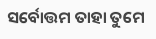ସର୍ବୋତ୍ତମ ତାହା ତୁମେ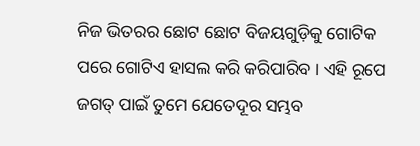ନିଜ ଭିତରର ଛୋଟ ଛୋଟ ବିଜୟଗୁଡ଼ିକୁ ଗୋଟିକ ପରେ ଗୋଟିଏ ହାସଲ କରି କରିପାରିବ । ଏହି ରୂପେ ଜଗତ୍ ପାଇଁ ତୁମେ ଯେତେଦୂର ସମ୍ଭବ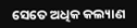ସେତେ ଅଧିକ କଲ୍ୟାଣ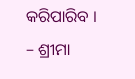କରିପାରିବ ।
– ଶ୍ରୀମା